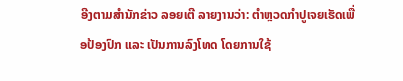ອີງຕາມສຳນັກຂ່າວ ລອຍເຕີ ລາຍງານວ່າ: ຕຳຫຼວດກຳປູເຈຍເຮັດເພື່ອປ້ອງປົກ ແລະ ເປັນການລົງໂທດ ໂດຍການໃຊ້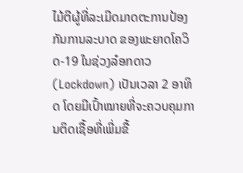ໄມ້ຕີຜູ້ທີ່ລະເມີດມາດຕະການປ້ອງກັນການລະບາດ ຂອງພະຍາດໂຄວິດ-19 ໃນຊ່ວງລ໋ອກດາວ (Lockdown) ເປັນເວລາ 2 ອາທິດ ໂດຍມີເປົ້າໝາຍທີ່ຈະຄວບຄຸມການຕິດເຊື້ອທີ່ເພີ່ມຂື້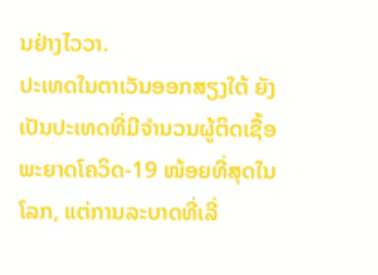ນຢ່າງໄວວາ.
ປະເທດໃນຕາເວັນອອກສຽງໃຕ້ ຍັງເປັນປະເທດທີ່ມີຈຳນວນຜູ້ຕິດເຊື້ອພະຍາດໂຄວິດ-19 ໜ້ອຍທີ່ສຸດໃນໂລກ, ແຕ່ການລະບາດທີ່ເລີ່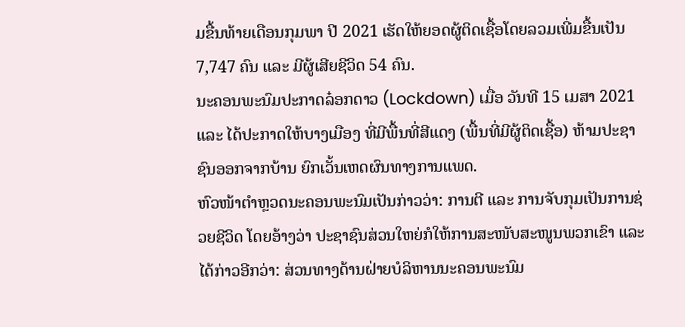ມຂື້ນທ້າຍເດືອນກຸມພາ ປີ 2021 ເຮັດໃຫ້ຍອດຜູ້ຕິດເຊື້ອໂດຍລວມເພີ່ມຂື້ນເປັນ 7,747 ຄົນ ແລະ ມີຜູ້ເສີຍຊີວິດ 54 ຄົນ.
ນະຄອນພະນົມປະກາດລ໋ອກດາວ (Lockdown) ເມື່ອ ວັນທີ 15 ເມສາ 2021 ແລະ ໄດ້ປະກາດໃຫ້ບາງເມືອງ ທີ່ມີພື້ນທີ່ສີແດງ (ພື້ນທີ່ມີຜູ້ຕິດເຊື້ອ) ຫ້າມປະຊາຊົນອອກຈາກບ້ານ ຍົກເວັ້ນເຫດຜົນທາງການແພດ.
ຫົວໜ້າຕຳຫຼວດນະຄອນພະນົມເປັນກ່າວວ່າ: ການຕີ ແລະ ການຈັບກຸມເປັນການຊ່ວຍຊີວິດ ໂດຍອ້າງວ່າ ປະຊາຊົນສ່ວນໃຫຍ່ກໍໃຫ້ການສະໜັບສະໜູນພວກເຂົາ ແລະ ໄດ້ກ່າວອີກວ່າ: ສ່ວນທາງດ້ານຝ່າຍບໍລິຫານນະຄອນພະນົມ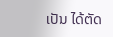ເປັນ ໄດ້ຕັດ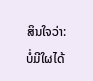ສິນໃຈວ່າ: ບໍ່ມີໃຜໄດ້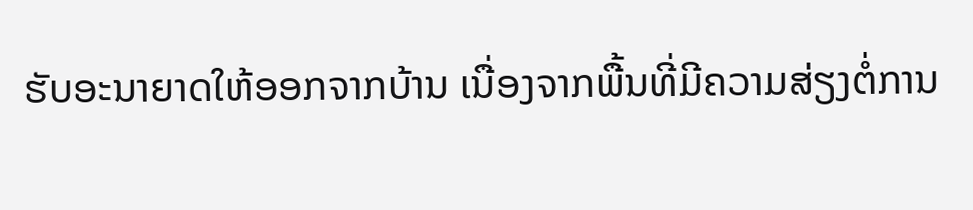ຮັບອະນາຍາດໃຫ້ອອກຈາກບ້ານ ເນື່ອງຈາກພື້ນທີ່ມີຄວາມສ່ຽງຕໍ່ການ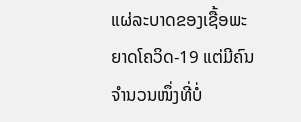ແຜ່ລະບາດຂອງເຊື້ອພະຍາດໂຄວິດ-19 ແຕ່ມີຄົນຈຳນວນໜຶ່ງທີ່ບໍ່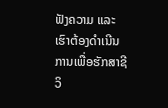ຟັງຄວາມ ແລະ ເຮົາຕ້ອງດຳເນີນການເພື່ອຮັກສາຊີວິ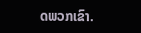ດພວກເຂົາ.